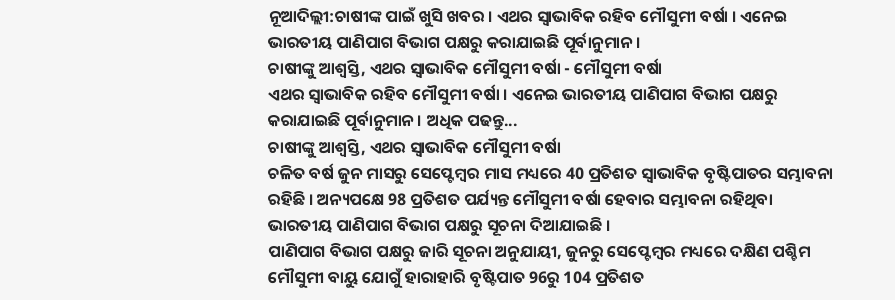ନୂଆଦିଲ୍ଲୀ:ଚାଷୀଙ୍କ ପାଇଁ ଖୁସି ଖବର । ଏଥର ସ୍ବାଭାବିକ ରହିବ ମୌସୁମୀ ବର୍ଷା । ଏନେଇ ଭାରତୀୟ ପାଣିପାଗ ବିଭାଗ ପକ୍ଷରୁ କରାଯାଇଛି ପୂର୍ବାନୁମାନ ।
ଚାଷୀଙ୍କୁ ଆଶ୍ବସ୍ତି, ଏଥର ସ୍ବାଭାବିକ ମୌସୁମୀ ବର୍ଷା - ମୌସୁମୀ ବର୍ଷା
ଏଥର ସ୍ବାଭାବିକ ରହିବ ମୌସୁମୀ ବର୍ଷା । ଏନେଇ ଭାରତୀୟ ପାଣିପାଗ ବିଭାଗ ପକ୍ଷରୁ କରାଯାଇଛି ପୂର୍ବାନୁମାନ । ଅଧିକ ପଢନ୍ତୁ...
ଚାଷୀଙ୍କୁ ଆଶ୍ବସ୍ତି, ଏଥର ସ୍ବାଭାବିକ ମୌସୁମୀ ବର୍ଷା
ଚଳିତ ବର୍ଷ ଜୁନ ମାସରୁ ସେପ୍ଟେମ୍ବର ମାସ ମଧ୍ୟରେ 40 ପ୍ରତିଶତ ସ୍ବାଭାବିକ ବୃଷ୍ଟିପାତର ସମ୍ଭାବନା ରହିଛି । ଅନ୍ୟପକ୍ଷେ 98 ପ୍ରତିଶତ ପର୍ଯ୍ୟନ୍ତ ମୌସୁମୀ ବର୍ଷା ହେବାର ସମ୍ଭାବନା ରହିଥିବା ଭାରତୀୟ ପାଣିପାଗ ବିଭାଗ ପକ୍ଷରୁ ସୂଚନା ଦିଆଯାଇଛି ।
ପାଣିପାଗ ବିଭାଗ ପକ୍ଷରୁ ଜାରି ସୂଚନା ଅନୁଯାୟୀ, ଜୁନରୁ ସେପ୍ଟେମ୍ବର ମଧ୍ୟରେ ଦକ୍ଷିଣ ପଶ୍ଚିମ ମୌସୁମୀ ବାୟୁ ଯୋଗୁଁ ହାରାହାରି ବୃଷ୍ଟିପାତ 96ରୁ 104 ପ୍ରତିଶତ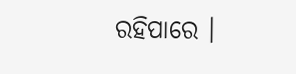ରହିପାରେ ।